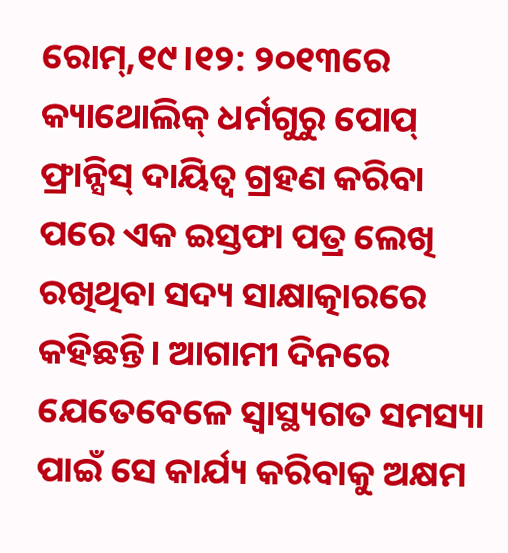ରୋମ୍,୧୯।୧୨: ୨୦୧୩ରେ କ୍ୟାଥୋଲିକ୍ ଧର୍ମଗୁରୁ ପୋପ୍ ଫ୍ରାନ୍ସିସ୍ ଦାୟିତ୍ୱ ଗ୍ରହଣ କରିବା ପରେ ଏକ ଇସ୍ତଫା ପତ୍ର ଲେଖି ରଖିଥିବା ସଦ୍ୟ ସାକ୍ଷାତ୍କାରରେ କହିଛନ୍ତି। ଆଗାମୀ ଦିନରେ ଯେତେବେଳେ ସ୍ବାସ୍ଥ୍ୟଗତ ସମସ୍ୟା ପାଇଁ ସେ କାର୍ଯ୍ୟ କରିବାକୁ ଅକ୍ଷମ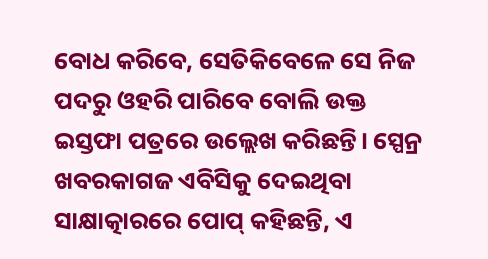ବୋଧ କରିବେ, ସେତିକିବେଳେ ସେ ନିଜ ପଦରୁ ଓହରି ପାରିବେ ବୋଲି ଉକ୍ତ ଇସ୍ତଫା ପତ୍ରରେ ଉଲ୍ଲେଖ କରିଛନ୍ତି। ସ୍ପେନ୍ର ଖବରକାଗଜ ଏବିସିକୁ ଦେଇଥିବା ସାକ୍ଷାତ୍କାରରେ ପୋପ୍ କହିଛନ୍ତି, ଏ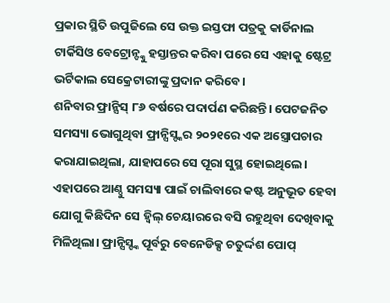ପ୍ରକାର ସ୍ଥିତି ଉପୁଜିଲେ ସେ ଉକ୍ତ ଇସ୍ତଫା ପତ୍ରକୁ କାର୍ଡିନାଲ ଟାର୍କିସିଓ ବେଟ୍ରୋନ୍ଙ୍କୁ ହସ୍ତାନ୍ତର କରିବା ପରେ ସେ ଏହାକୁ ଷ୍ଟେଟ୍ର ଭର୍ଟିକାଲ ସେକ୍ରେଟାରୀଙ୍କୁ ପ୍ରଦାନ କରିବେ।
ଶନିବାର ଫ୍ରାନ୍ସିସ୍ ୮୬ ବର୍ଷରେ ପଦାର୍ପଣ କରିଛନ୍ତି। ପେଟଜନିତ ସମସ୍ୟା ଭୋଗୁଥିବା ଫ୍ରାନ୍ସିସ୍ଙ୍କର ୨୦୨୧ରେ ଏକ ଅସ୍ତ୍ରୋପଚାର କରାଯାଇଥିଲା, ଯାହାପରେ ସେ ପୂରା ସୁସ୍ଥ ହୋଇଥିଲେ। ଏହାପରେ ଆଣ୍ଠୁ ସମସ୍ୟା ପାଇଁ ଚାଲିବାରେ କଷ୍ଟ ଅନୁଭୂତ ହେବା ଯୋଗୁ କିଛିଦିନ ସେ ହ୍ବିଲ୍ ଚେୟାରରେ ବସି ରହୁଥିବା ଦେଖିବାକୁ ମିଳିଥିଲା। ଫ୍ରାନ୍ସିସ୍ଙ୍କ ପୂର୍ବରୁ ବେନେଡିକ୍ସ ଚତୁର୍ଦ୍ଦଶ ପୋପ୍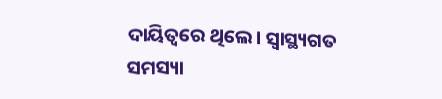ଦାୟିତ୍ୱରେ ଥିଲେ। ସ୍ବାସ୍ଥ୍ୟଗତ ସମସ୍ୟା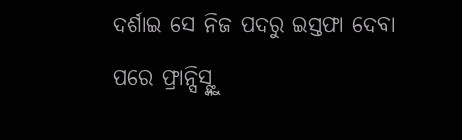ଦର୍ଶାଇ ସେ ନିଜ ପଦରୁ ଇସ୍ତଫା ଦେବା ପରେ ଫ୍ରାନ୍ସିସ୍ଙ୍କୁ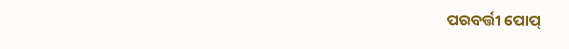ପରବର୍ତ୍ତୀ ପୋପ୍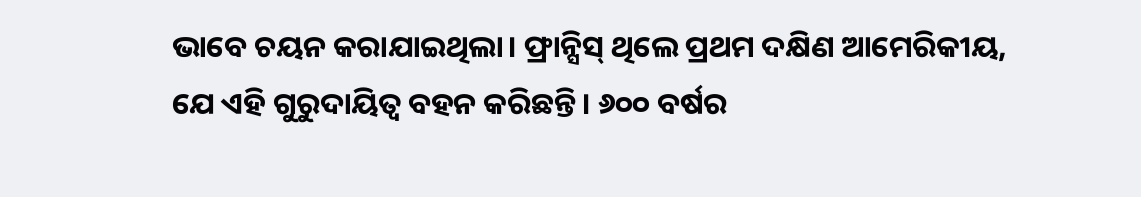ଭାବେ ଚୟନ କରାଯାଇଥିଲା। ଫ୍ରାନ୍ସିସ୍ ଥିଲେ ପ୍ରଥମ ଦକ୍ଷିଣ ଆମେରିକୀୟ, ଯେ ଏହି ଗୁରୁଦାୟିତ୍ୱ ବହନ କରିଛନ୍ତି। ୬୦୦ ବର୍ଷର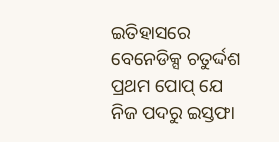ଇତିହାସରେ ବେନେଡିକ୍ସ ଚତୁର୍ଦ୍ଦଶ ପ୍ରଥମ ପୋପ୍ ଯେ ନିଜ ପଦରୁ ଇସ୍ତଫା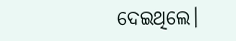ଦେଇଥିଲେ।